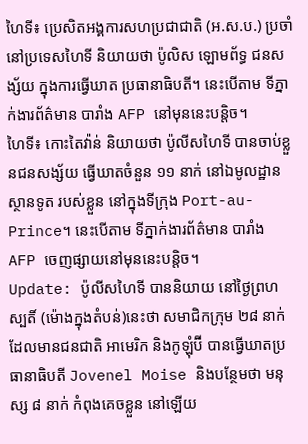ហៃទី៖ ប្រេសិតអង្គការសហប្រជាជាតិ (អ.ស.ប.) ប្រចាំ នៅប្រទេសហៃទី និយាយថា ប៉ូលិស ឡោមព័ទ្ធ ជនសង្ស័យ ក្នុងការធ្វើឃាត ប្រធានាធិបតី។ នេះបើតាម ទីភ្នាក់ងារព័ត៌មាន បារាំង AFP នៅមុននេះបន្តិច។
ហៃទី៖ កោះតៃវ៉ាន់ និយាយថា ប៉ូលីសហៃទី បានចាប់ខ្លួនជនសង្ស័យ ធ្វើឃាតចំនួន ១១ នាក់ នៅឯមូលដ្ឋាន ស្ថានទូត របស់ខ្លួន នៅក្នុងទីក្រុង Port-au-Prince។ នេះបើតាម ទីភ្នាក់ងារព័ត៌មាន បារាំង AFP ចេញផ្សាយនៅមុននេះបន្តិច។
Update: ប៉ូលីសហៃទី បាននិយាយ នៅថ្ងៃព្រហស្បតិ៍ (ម៉ោងក្នុងតំបន់)នេះថា សមាជិកក្រុម ២៨ នាក់ដែលមានជនជាតិ អាមេរិក និងកូឡុំប៊ី បានធ្វើឃាតប្រធានាធិបតី Jovenel Moise និងបន្ថែមថា មនុស្ស ៨ នាក់ កំពុងគេចខ្លួន នៅឡើយ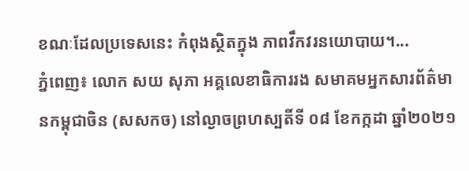ខណៈដែលប្រទេសនេះ កំពុងស្ថិតក្នុង ភាពវឹកវរនយោបាយ។...
ភ្នំពេញ៖ លោក សយ សុភា អគ្គលេខាធិការរង សមាគមអ្នកសារព័ត៌មានកម្ពុជាចិន (សសកច) នៅល្ងាចព្រហស្បតិ៍ទី ០៨ ខែកក្កដា ឆ្នាំ២០២១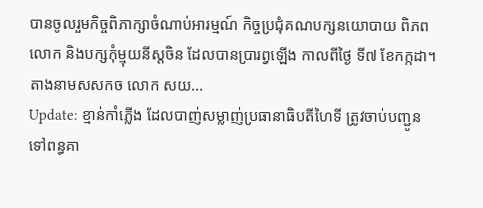បានចូលរួមកិច្ចពិភាក្សាចំណាប់អារម្មណ៍ កិច្ចប្រជុំគណបក្សនយោបាយ ពិភពលោក និងបក្សកុំម្មុយនីស្តចិន ដែលបានប្រារព្វឡើង កាលពីថ្ងៃ ទី៧ ខែកក្កដា។ តាងនាមសសកច លោក សយ...
Update: ខ្មាន់កាំភ្លើង ដែលបាញ់សម្លាញ់ប្រធានាធិបតីហៃទី ត្រូវចាប់បញ្ជូន ទៅពន្ធគា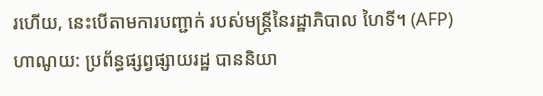រហើយ, នេះបើតាមការបញ្ជាក់ របស់មន្រ្តីនៃរដ្ឋាភិបាល ហៃទី។ (AFP)
ហាណូយ: ប្រព័ន្ធផ្សព្វផ្សាយរដ្ឋ បាននិយា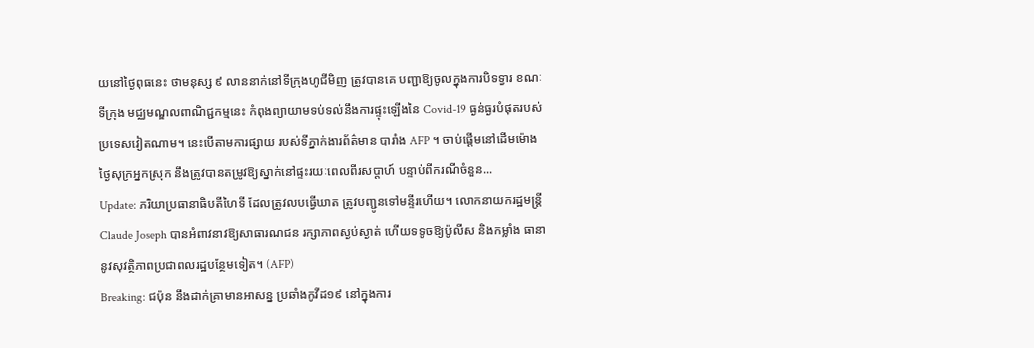យនៅថ្ងៃពុធនេះ ថាមនុស្ស ៩ លាននាក់នៅទីក្រុងហូជីមិញ ត្រូវបានគេ បញ្ជាឱ្យចូលក្នុងការបិទទ្វារ ខណៈទីក្រុង មជ្ឈមណ្ឌលពាណិជ្ជកម្មនេះ កំពុងព្យាយាមទប់ទល់នឹងការផ្ទុះឡើងនៃ Covid-19 ធ្ងន់ធ្ងរបំផុតរបស់ប្រទេសវៀតណាម។ នេះបើតាមការផ្សាយ របស់ទីភ្នាក់ងារព័ត៌មាន បារាំង AFP ។ ចាប់ផ្តើមនៅដើមម៉ោង ថ្ងៃសុក្រអ្នកស្រុក នឹងត្រូវបានតម្រូវឱ្យស្នាក់នៅផ្ទះរយៈពេលពីរសប្តាហ៍ បន្ទាប់ពីករណីចំនួន...
Update: ភរិយាប្រធានាធិបតីហៃទី ដែលត្រូវលបធ្វើឃាត ត្រូវបញ្ជូនទៅមន្ទីរហើយ។ លោកនាយករដ្ឋមន្រ្តី Claude Joseph បានអំពាវនាវឱ្យសាធារណជន រក្សាភាពស្ងប់ស្ងាត់ ហើយទទូចឱ្យប៉ូលីស និងកម្លាំង ធានានូវសុវត្ថិភាពប្រជាពលរដ្ឋបន្ថែមទៀត។ (AFP)
Breaking: ជប៉ុន នឹងដាក់គ្រាមានអាសន្ន ប្រឆាំងកូវីដ១៩ នៅក្នុងការ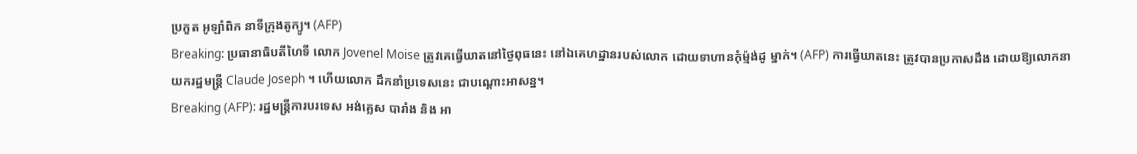ប្រកួត អូឡាំពិក នាទីក្រុងតូក្យូ។ (AFP)
Breaking: ប្រធានាធិបតីហៃទី លោក Jovenel Moise ត្រូវគេធ្វើឃាតនៅថ្ងៃពុធនេះ នៅឯគេហដ្ឋានរបស់លោក ដោយទាហានកុំម៉្មង់ដូ ម្នាក់។ (AFP) ការធ្វើឃាតនេះ ត្រូវបានប្រកាសដឹង ដោយឱ្យលោកនាយករដ្ឋមន្រ្តី Claude Joseph ។ ហើយលោក ដឹកនាំប្រទេសនេះ ជាបណ្តោះអាសន្ន។
Breaking (AFP): រដ្ឋមន្ត្រីការបរទេស អង់គ្លេស បារាំង និង អា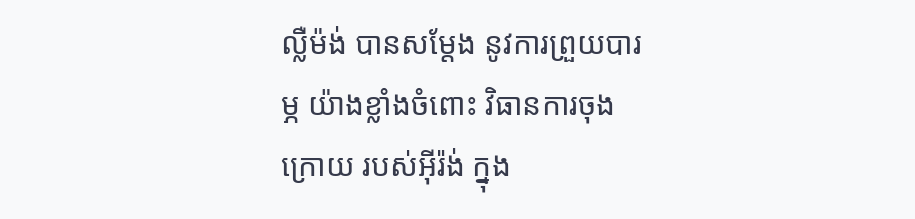ល្លឺម៉ង់ បានសម្តែង នូវការព្រួយបារម្ភ យ៉ាងខ្លាំងចំពោះ វិធានការចុងក្រោយ របស់អ៊ីរ៉ង់ ក្នុង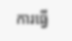ការធ្វើ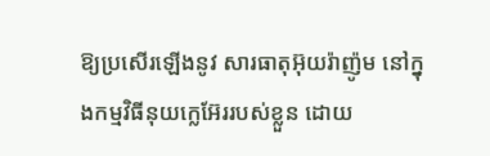ឱ្យប្រសើរឡើងនូវ សារធាតុអ៊ុយរ៉ាញ៉ូម នៅក្នុងកម្មវិធីនុយក្លេអ៊ែររបស់ខ្លួន ដោយ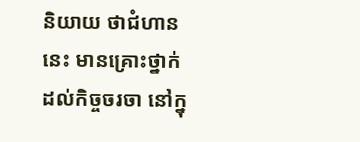និយាយ ថាជំហាននេះ មានគ្រោះថ្នាក់ដល់កិច្ចចរចា នៅក្នុ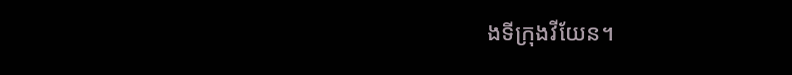ងទីក្រុងវីយែន។